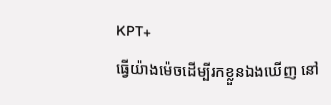KPT+
ធ្វើយ៉ាងម៉េចដើម្បីរកខ្លួនឯងឃើញ នៅ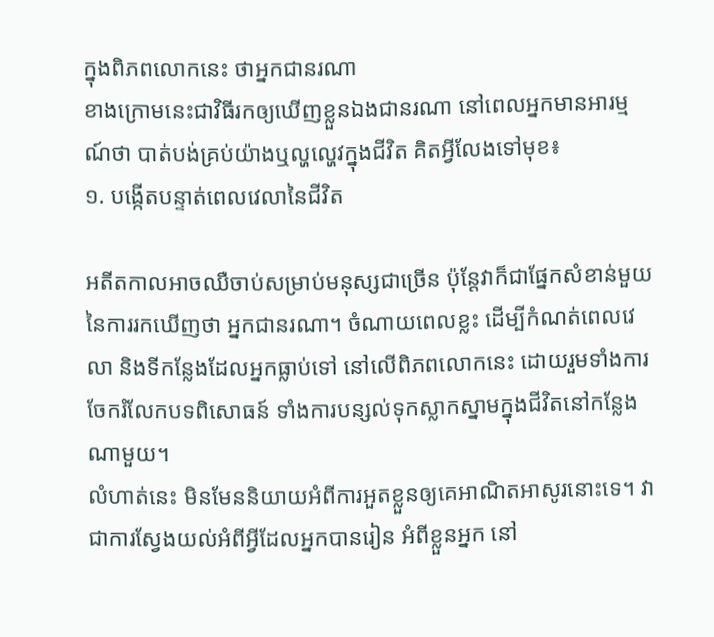ក្នុងពិភពលោកនេះ ថាអ្នកជានរណា
ខាងក្រោមនេះជាវិធីរកឲ្យឃើញខ្លួនឯងជានរណា នៅពេលអ្នកមានអារម្មណ៍ថា បាត់បង់គ្រប់យ៉ាងឬល្ហល្ហេវក្នុងជីវិត គិតអ្វីលែងទៅមុខ៖
១. បង្កើតបន្ទាត់ពេលវេលានៃជីវិត

អតីតកាលអាចឈឺចាប់សម្រាប់មនុស្សជាច្រើន ប៉ុន្តែវាក៏ជាផ្នែកសំខាន់មួយ នៃការរកឃើញថា អ្នកជានរណា។ ចំណាយពេលខ្លះ ដើម្បីកំណត់ពេលវេលា និងទីកន្លែងដែលអ្នកធ្លាប់ទៅ នៅលើពិភពលោកនេះ ដោយរួមទាំងការចែករំលែកបទពិសោធន៍ ទាំងការបន្សល់ទុកស្លាកស្នាមក្នុងជីវិតនៅកន្លែងណាមួយ។
លំហាត់នេះ មិនមែននិយាយអំពីការអួតខ្លួនឲ្យគេអាណិតអាសូរនោះទេ។ វាជាការស្វែងយល់អំពីអ្វីដែលអ្នកបានរៀន អំពីខ្លួនអ្នក នៅ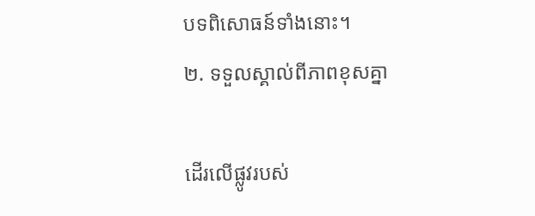បទពិសោធន៍ទាំងនោះ។
២. ទទួលស្គាល់ពីភាពខុសគ្នា

ដើរលើផ្លូវរបស់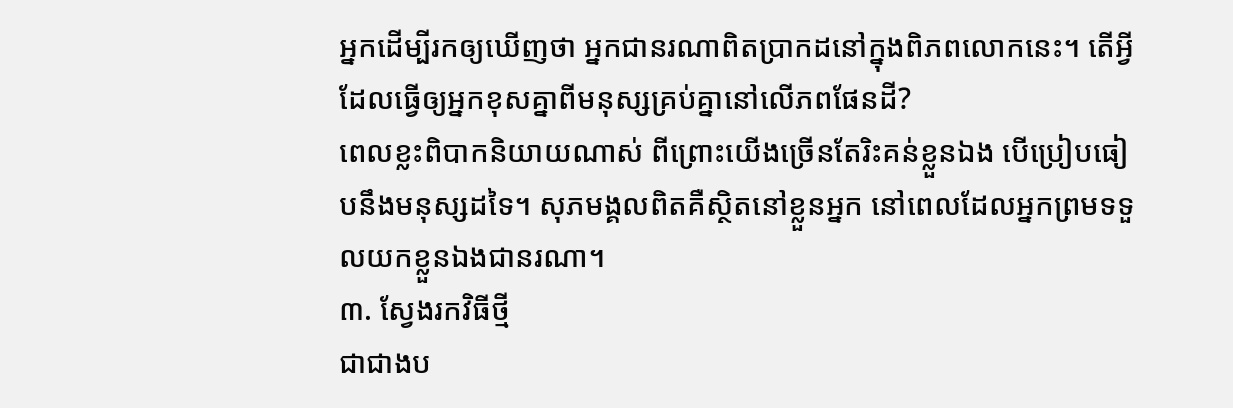អ្នកដើម្បីរកឲ្យឃើញថា អ្នកជានរណាពិតប្រាកដនៅក្នុងពិភពលោកនេះ។ តើអ្វីដែលធ្វើឲ្យអ្នកខុសគ្នាពីមនុស្សគ្រប់គ្នានៅលើភពផែនដី?
ពេលខ្លះពិបាកនិយាយណាស់ ពីព្រោះយើងច្រើនតែរិះគន់ខ្លួនឯង បើប្រៀបធៀបនឹងមនុស្សដទៃ។ សុភមង្គលពិតគឺស្ថិតនៅខ្លួនអ្នក នៅពេលដែលអ្នកព្រមទទួលយកខ្លួនឯងជានរណា។
៣. ស្វែងរកវិធីថ្មី
ជាជាងប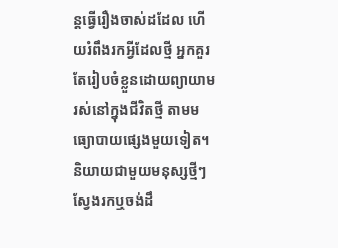ន្តធ្វើរឿងចាស់ដដែល ហើយរំពឹងរកអ្វីដែលថ្មី អ្នកគួរតែរៀបចំខ្លួនដោយព្យាយាមរស់នៅក្នុងជីវិតថ្មី តាមមធ្យោបាយផ្សេងមួយទៀត។
និយាយជាមួយមនុស្សថ្មីៗ ស្វែងរកឬចង់ដឹ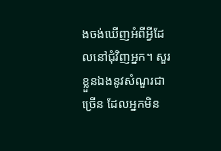ងចង់ឃើញអំពីអ្វីដែលនៅជុំវិញអ្នក។ សួរខ្លួនឯងនូវសំណួរជាច្រើន ដែលអ្នកមិន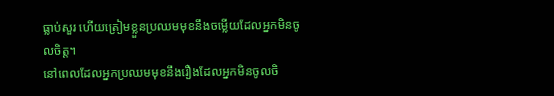ធ្លាប់សួរ ហើយត្រៀមខ្លួនប្រឈមមុខនឹងចម្លើយដែលអ្នកមិនចូលចិត្ត។
នៅពេលដែលអ្នកប្រឈមមុខនឹងរឿងដែលអ្នកមិនចូលចិ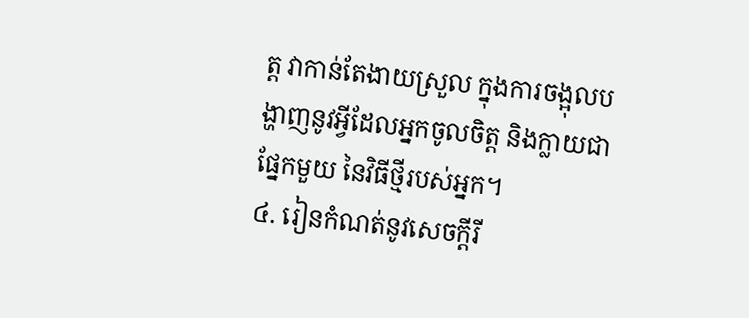ត្ត វាកាន់តែងាយស្រួល ក្នុងការចង្អុលបង្ហាញនូវអ្វីដែលអ្នកចូលចិត្ត និងក្លាយជាផ្នែកមួយ នៃវិធីថ្មីរបស់អ្នក។
៤. រៀនកំណត់នូវសេចក្ដីរី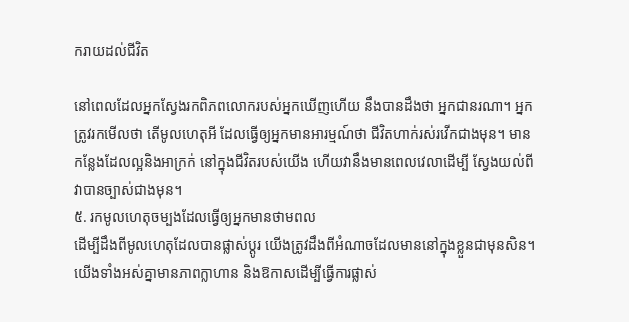ករាយដល់ជីវិត

នៅពេលដែលអ្នកស្វែងរកពិភពលោករបស់អ្នកឃើញហើយ នឹងបានដឹងថា អ្នកជានរណា។ អ្នកត្រូវរកមើលថា តើមូលហេតុអី ដែលធ្វើឲ្យអ្នកមានអារម្មណ៍ថា ជីវិតហាក់រស់រវើកជាងមុន។ មានកន្លែងដែលល្អនិងអាក្រក់ នៅក្នុងជីវិតរបស់យើង ហើយវានឹងមានពេលវេលាដើម្បី ស្វែងយល់ពីវាបានច្បាស់ជាងមុន។
៥. រកមូលហេតុចម្បងដែលធ្វើឲ្យអ្នកមានថាមពល
ដើម្បីដឹងពីមូលហេតុដែលបានផ្លាស់ប្ដូរ យើងត្រូវដឹងពីអំណាចដែលមាននៅក្នុងខ្លួនជាមុនសិន។ យើងទាំងអស់គ្នាមានភាពក្លាហាន និងឱកាសដើម្បីធ្វើការផ្លាស់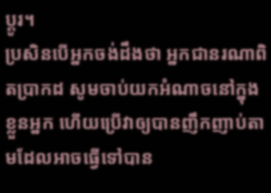ប្ដូរ។
ប្រសិនបើអ្នកចង់ដឹងថា អ្នកជានរណាពិតប្រាកដ សូមចាប់យកអំណាចនៅក្នុងខ្លួនអ្នក ហើយប្រើវាឲ្យបានញឹកញាប់តាមដែលអាចធ្វើទៅបាន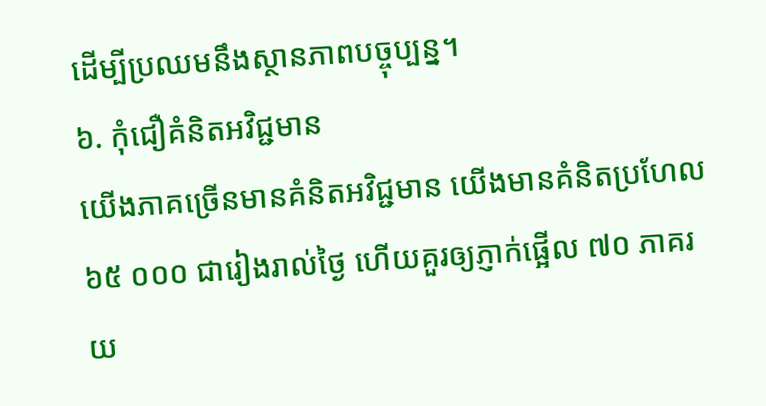ដើម្បីប្រឈមនឹងស្ថានភាពបច្ចុប្បន្ន។
៦. កុំជឿគំនិតអវិជ្ជមាន
យើងភាគច្រើនមានគំនិតអវិជ្ជមាន យើងមានគំនិតប្រហែល ៦៥ ០០០ ជារៀងរាល់ថ្ងៃ ហើយគួរឲ្យភ្ញាក់ផ្អើល ៧០ ភាគរយ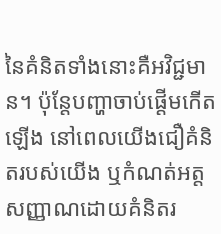នៃគំនិតទាំងនោះគឺអវិជ្ជមាន។ ប៉ុន្តែបញ្ហាចាប់ផ្ដើមកើតឡើង នៅពេលយើងជឿគំនិតរបស់យើង ឬកំណត់អត្តសញ្ញាណដោយគំនិតរ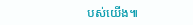បស់យើង៕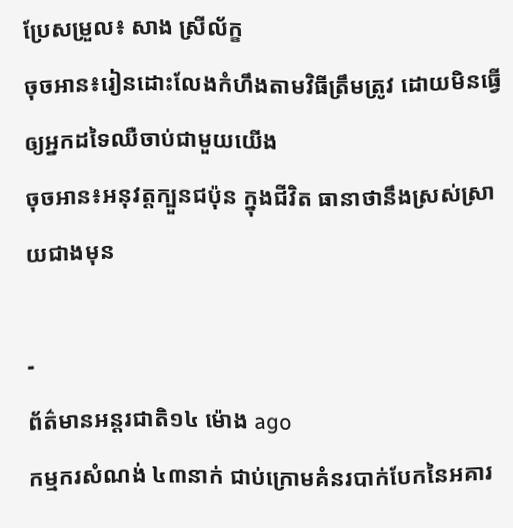ប្រែសម្រួល៖ សាង ស្រីល័ក្ខ
ចុចអាន៖រៀនដោះលែងកំហឹងតាមវិធីត្រឹមត្រូវ ដោយមិនធ្វើឲ្យអ្នកដទៃឈឺចាប់ជាមួយយើង
ចុចអាន៖អនុវត្តក្បួនជប៉ុន ក្នុងជីវិត ធានាថានឹងស្រស់ស្រាយជាងមុន

-
ព័ត៌មានអន្ដរជាតិ១៤ ម៉ោង ago
កម្មករសំណង់ ៤៣នាក់ ជាប់ក្រោមគំនរបាក់បែកនៃអគារ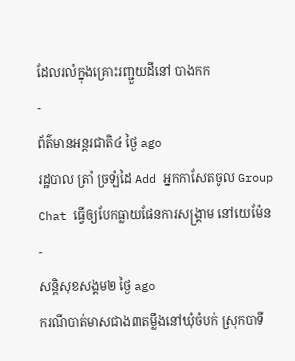ដែលរលំក្នុងគ្រោះរញ្ជួយដីនៅ បាងកក
-
ព័ត៌មានអន្ដរជាតិ៤ ថ្ងៃ ago
រដ្ឋបាល ត្រាំ ច្រឡំដៃ Add អ្នកកាសែតចូល Group Chat ធ្វើឲ្យបែកធ្លាយផែនការសង្គ្រាម នៅយេម៉ែន
-
សន្តិសុខសង្គម២ ថ្ងៃ ago
ករណីបាត់មាសជាង៣តម្លឹងនៅឃុំចំបក់ ស្រុកបាទី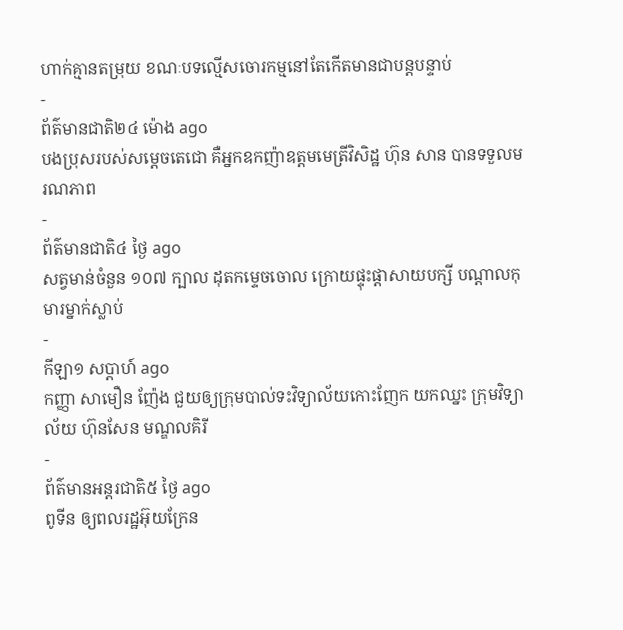ហាក់គ្មានតម្រុយ ខណៈបទល្មើសចោរកម្មនៅតែកើតមានជាបន្តបន្ទាប់
-
ព័ត៌មានជាតិ២៤ ម៉ោង ago
បងប្រុសរបស់សម្ដេចតេជោ គឺអ្នកឧកញ៉ាឧត្តមមេត្រីវិសិដ្ឋ ហ៊ុន សាន បានទទួលមរណភាព
-
ព័ត៌មានជាតិ៤ ថ្ងៃ ago
សត្វមាន់ចំនួន ១០៧ ក្បាល ដុតកម្ទេចចោល ក្រោយផ្ទុះផ្ដាសាយបក្សី បណ្តាលកុមារម្នាក់ស្លាប់
-
កីឡា១ សប្តាហ៍ ago
កញ្ញា សាមឿន ញ៉ែង ជួយឲ្យក្រុមបាល់ទះវិទ្យាល័យកោះញែក យកឈ្នះ ក្រុមវិទ្យាល័យ ហ៊ុនសែន មណ្ឌលគិរី
-
ព័ត៌មានអន្ដរជាតិ៥ ថ្ងៃ ago
ពូទីន ឲ្យពលរដ្ឋអ៊ុយក្រែន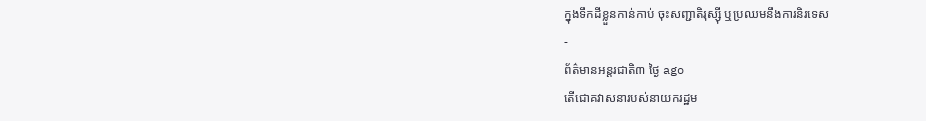ក្នុងទឹកដីខ្លួនកាន់កាប់ ចុះសញ្ជាតិរុស្ស៊ី ឬប្រឈមនឹងការនិរទេស
-
ព័ត៌មានអន្ដរជាតិ៣ ថ្ងៃ ago
តើជោគវាសនារបស់នាយករដ្ឋម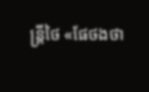ន្ត្រីថៃ «ផែថងថា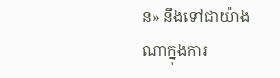ន» នឹងទៅជាយ៉ាងណាក្នុងការ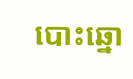បោះឆ្នោ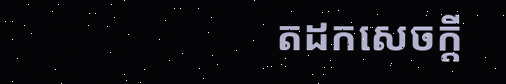តដកសេចក្តី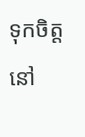ទុកចិត្តនៅ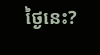ថ្ងៃនេះ?